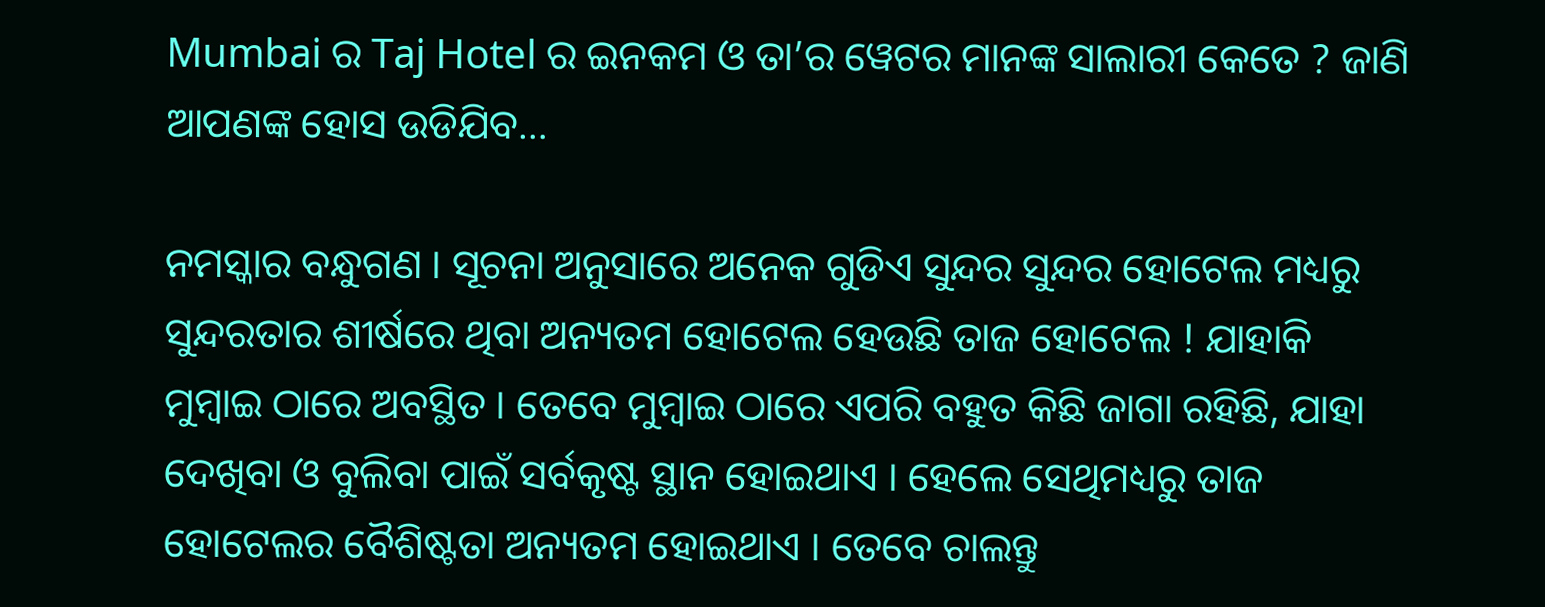Mumbai ର Taj Hotel ର ଇନକମ ଓ ତା’ର ୱେଟର ମାନଙ୍କ ସାଲାରୀ କେତେ ? ଜାଣି ଆପଣଙ୍କ ହୋସ ଉଡିଯିବ…

ନମସ୍କାର ବନ୍ଧୁଗଣ । ସୂଚନା ଅନୁସାରେ ଅନେକ ଗୁଡିଏ ସୁନ୍ଦର ସୁନ୍ଦର ହୋଟେଲ ମଧ୍ୟରୁ ସୁନ୍ଦରତାର ଶୀର୍ଷରେ ଥିବା ଅନ୍ୟତମ ହୋଟେଲ ହେଉଛି ତାଜ ହୋଟେଲ ! ଯାହାକି ମୁମ୍ବାଇ ଠାରେ ଅବସ୍ଥିତ । ତେବେ ମୁମ୍ବାଇ ଠାରେ ଏପରି ବହୁତ କିଛି ଜାଗା ରହିଛି, ଯାହା ଦେଖିବା ଓ ବୁଲିବା ପାଇଁ ସର୍ବକୃଷ୍ଟ ସ୍ଥାନ ହୋଇଥାଏ । ହେଲେ ସେଥିମଧ୍ୟରୁ ତାଜ ହୋଟେଲର ବୈଶିଷ୍ଟତା ଅନ୍ୟତମ ହୋଇଥାଏ । ତେବେ ଚାଲନ୍ତୁ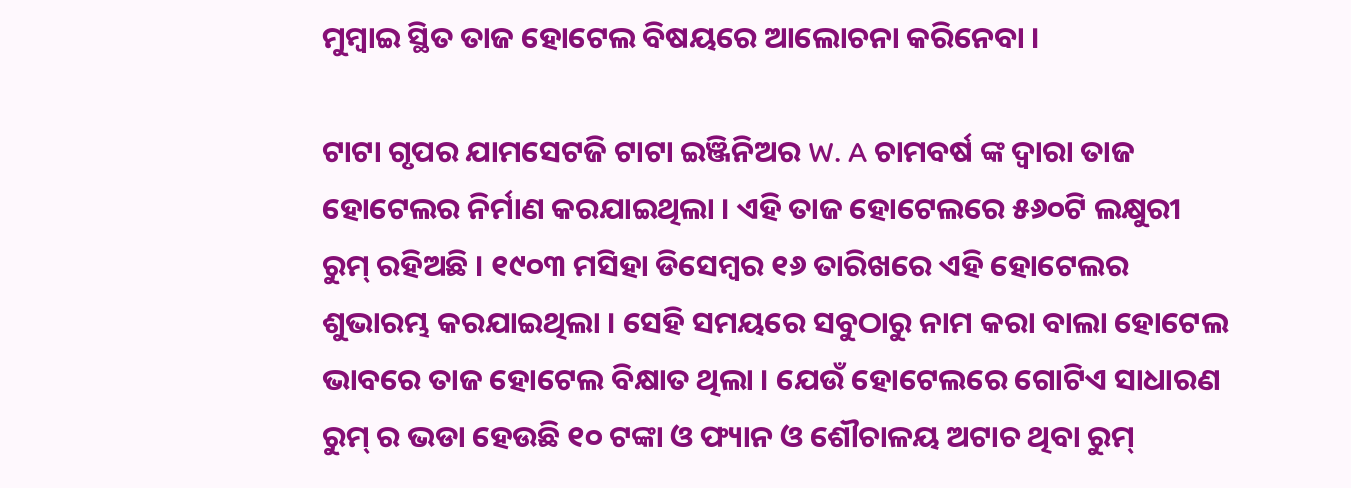ମୁମ୍ବାଇ ସ୍ଥିତ ତାଜ ହୋଟେଲ ବିଷୟରେ ଆଲୋଚନା କରିନେବା ।

ଟାଟା ଗୃପର ଯାମସେଟଜି ଟାଟା ଇଞ୍ଜିନିଅର W. A ଚାମବର୍ଷ ଙ୍କ ଦ୍ଵାରା ତାଜ ହୋଟେଲର ନିର୍ମାଣ କରଯାଇଥିଲା । ଏହି ତାଜ ହୋଟେଲରେ ୫୬୦ଟି ଲକ୍ଷୁରୀ ରୁମ୍ ରହିଅଛି । ୧୯୦୩ ମସିହା ଡିସେମ୍ବର ୧୬ ତାରିଖରେ ଏହି ହୋଟେଲର ଶୁଭାରମ୍ଭ କରଯାଇଥିଲା । ସେହି ସମୟରେ ସବୁଠାରୁ ନାମ କରା ବାଲା ହୋଟେଲ ଭାବରେ ତାଜ ହୋଟେଲ ବିକ୍ଷାତ ଥିଲା । ଯେଉଁ ହୋଟେଲରେ ଗୋଟିଏ ସାଧାରଣ ରୁମ୍ ର ଭଡା ହେଉଛି ୧୦ ଟଙ୍କା ଓ ଫ୍ୟାନ ଓ ଶୌଚାଳୟ ଅଟାଚ ଥିବା ରୁମ୍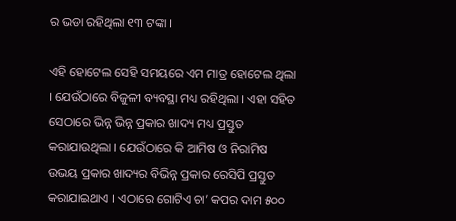ର ଭଡା ରହିଥିଲା ୧୩ ଟଙ୍କା ।

ଏହି ହୋଟେଲ ସେହି ସମୟରେ ଏମ ମାତ୍ର ହୋଟେଲ ଥିଲା । ଯେଉଁଠାରେ ବିଜୁଳୀ ବ୍ୟବସ୍ଥା ମଧ୍ୟ ରହିଥିଲା । ଏହା ସହିତ ସେଠାରେ ଭିନ୍ନ ଭିନ୍ନ ପ୍ରକାର ଖାଦ୍ୟ ମଧ୍ୟ ପ୍ରସ୍ତୁତ କରାଯାଉଥିଲା । ଯେଉଁଠାରେ କି ଆମିଷ ଓ ନିରାମିଷ ଉଭୟ ପ୍ରକାର ଖାଦ୍ୟର ବିଭିନ୍ନ ପ୍ରକାର ରେସିପି ପ୍ରସ୍ତୁତ କରାଯାଇଥାଏ । ଏଠାରେ ଗୋଟିଏ ଚା’ କପର ଦାମ ୫୦୦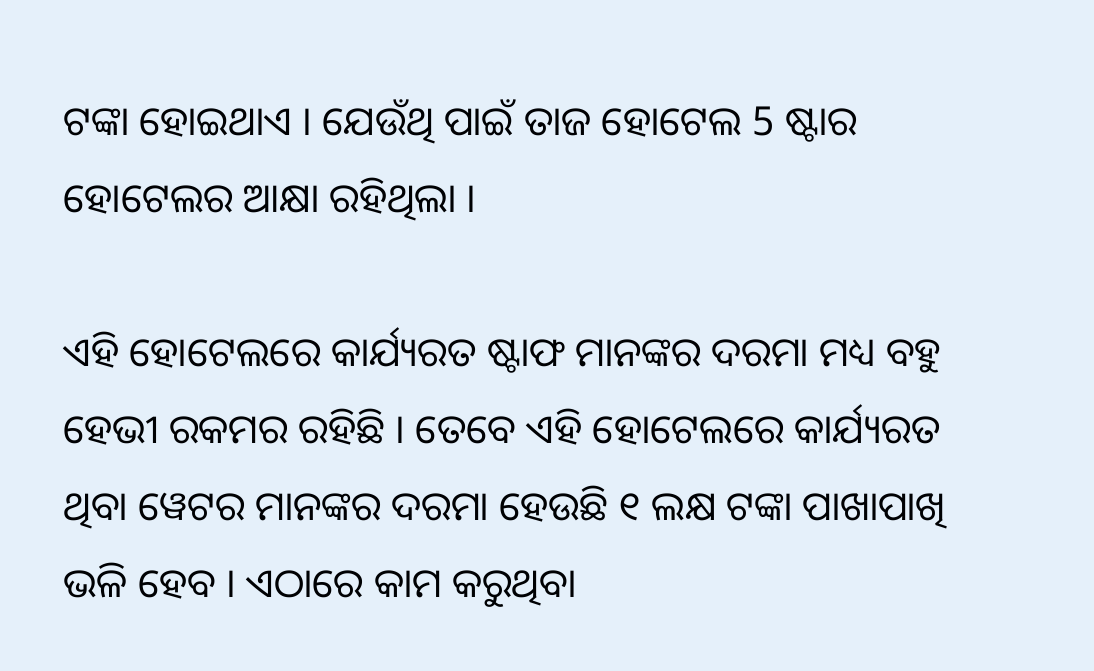ଟଙ୍କା ହୋଇଥାଏ । ଯେଉଁଥି ପାଇଁ ତାଜ ହୋଟେଲ 5 ଷ୍ଟାର ହୋଟେଲର ଆକ୍ଷା ରହିଥିଲା ।

ଏହି ହୋଟେଲରେ କାର୍ଯ୍ୟରତ ଷ୍ଟାଫ ମାନଙ୍କର ଦରମା ମଧ୍ୟ ବହୁ ହେଭୀ ରକମର ରହିଛି । ତେବେ ଏହି ହୋଟେଲରେ କାର୍ଯ୍ୟରତ ଥିବା ୱେଟର ମାନଙ୍କର ଦରମା ହେଉଛି ୧ ଲକ୍ଷ ଟଙ୍କା ପାଖାପାଖି ଭଳି ହେବ । ଏଠାରେ କାମ କରୁଥିବା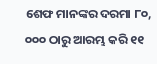ଶେଫ ମାନଙ୍କର ଦରମା ୮୦, ୦୦୦ ଠାରୁ ଆରମ୍ଭ କରି ୧୧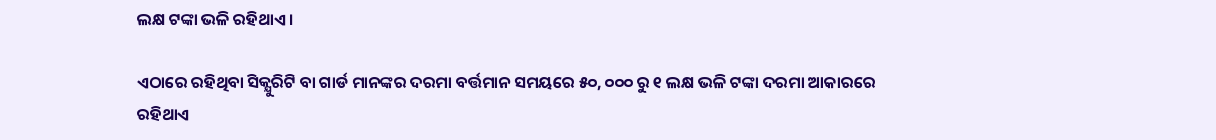ଲକ୍ଷ ଟଙ୍କା ଭଳି ରହିଥାଏ ।

ଏଠାରେ ରହିଥିବା ସିକ୍ଯୁରିଟି ବା ଗାର୍ଡ ମାନଙ୍କର ଦରମା ବର୍ତ୍ତମାନ ସମୟରେ ୫୦, ୦୦୦ ରୁ ୧ ଲକ୍ଷ ଭଳି ଟଙ୍କା ଦରମା ଆକାରରେ ରହିଥାଏ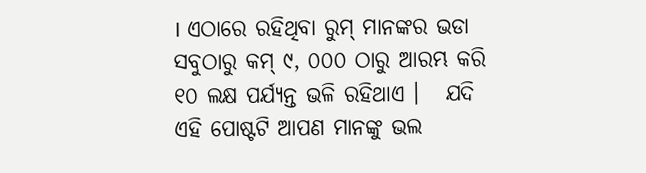। ଏଠାରେ ରହିଥିବା ରୁମ୍ ମାନଙ୍କର ଭଡା ସବୁଠାରୁ କମ୍ ୯, ୦୦୦ ଠାରୁ ଆରମ୍ଭ କରି ୧୦ ଲକ୍ଷ ପର୍ଯ୍ୟନ୍ତ ଭଳି ରହିଥାଏ ।   ଯଦି ଏହି ପୋଷ୍ଟଟି ଆପଣ ମାନଙ୍କୁ ଭଲ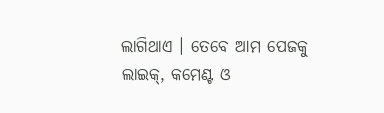ଲାଗିଥାଏ । ତେବେ ଆମ ପେଜକୁ ଲାଇକ୍, କମେଣ୍ଟ ଓ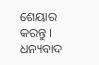ଶେୟାର କରନ୍ତୁ । ଧନ୍ୟବାଦ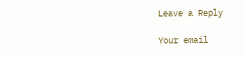Leave a Reply

Your email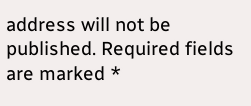address will not be published. Required fields are marked *